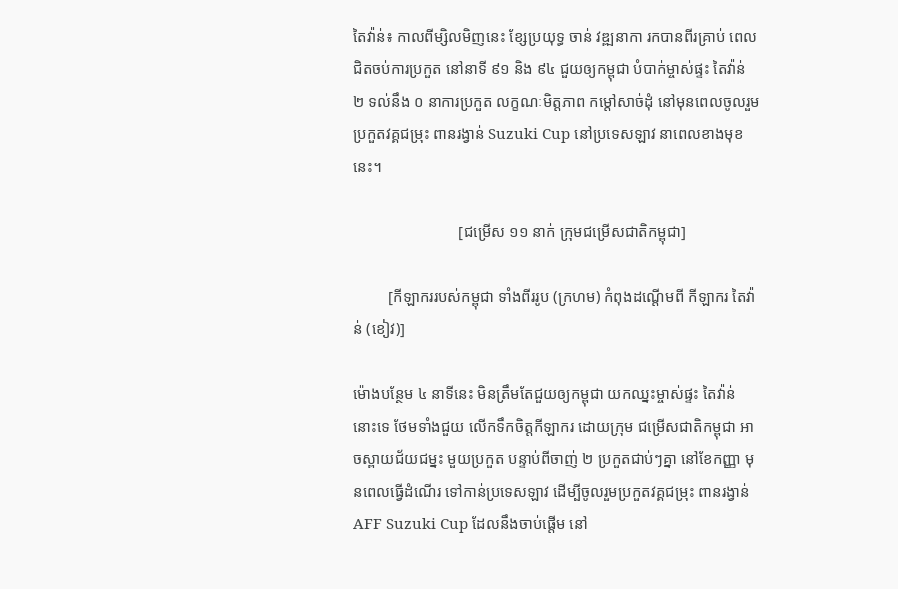តៃវ៉ាន់៖ កាលពីម្សិលមិញនេះ ខ្សែប្រយុទ្ធ ចាន់ វឌ្ឍនាកា រកបានពីរគ្រាប់ ពេលជិតចប់ការប្រកួត នៅនាទី ៩១ និង ៩៤ ជួយឲ្យកម្ពុជា បំបាក់ម្ចាស់ផ្ទះ តៃវ៉ាន់ ២ ទល់នឹង ០ នាការប្រកួត លក្ខណៈមិត្តភាព កម្តៅសាច់ដុំ នៅមុនពេលចូលរួម ប្រកួតវគ្គជម្រុះ ពានរង្វាន់ Suzuki Cup នៅប្រទេសឡាវ នាពេលខាងមុខនេះ។

                           [ជម្រើស ១១ នាក់ ក្រុមជម្រើសជាតិកម្ពុជា]

         [កីឡាកររបស់កម្ពុជា ទាំងពីររូប (ក្រហម) កំពុងដណ្តើមពី កីឡាករ តៃវ៉ាន់ (ខៀវ)]

ម៉ោងបន្ថែម ៤ នាទីនេះ មិនត្រឹមតែជួយឲ្យកម្ពុជា យកឈ្នះម្ចាស់ផ្ទះ តៃវ៉ាន់ នោះទេ ថែមទាំងជួយ លើកទឹកចិត្តកីឡាករ ដោយក្រុម ជម្រើសជាតិកម្ពុជា អាចស្ពាយជ័យជម្នះ មួយប្រកួត បន្ទាប់ពីចាញ់ ២ ប្រកួតជាប់ៗគ្នា នៅខែកញ្ញា មុនពេលធ្វើដំណើរ ទៅកាន់ប្រទេសឡាវ ដើម្បីចូលរួមប្រកួតវគ្គជម្រុះ ពានរង្វាន់ AFF Suzuki Cup ដែលនឹងចាប់ផ្តើម នៅ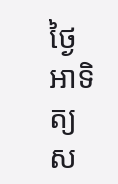ថ្ងៃអាទិត្យស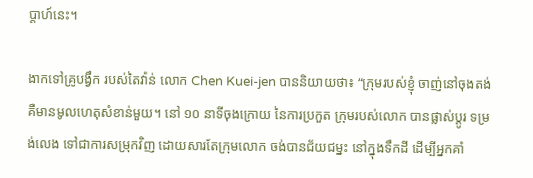ប្តាហ៍នេះ។

ងាកទៅគ្រូបង្វឹក របស់តៃវ៉ាន់ លោក Chen Kuei-jen បាននិយាយថា៖ “ក្រុមរបស់ខ្ញុំ ចាញ់នៅចុងតង់ គឺមានមូលហេតុសំខាន់មួយ។ នៅ ១០ នាទីចុងក្រោយ នៃការប្រកួត ក្រុមរបស់លោក បានផ្លាស់ប្តូរ ទម្រង់លេង ទៅជាការសម្រុកវិញ ដោយសារតែក្រុមលោក ចង់បានជ័យជម្នះ នៅក្នុងទឹកដី ដើម្បីអ្នកគាំ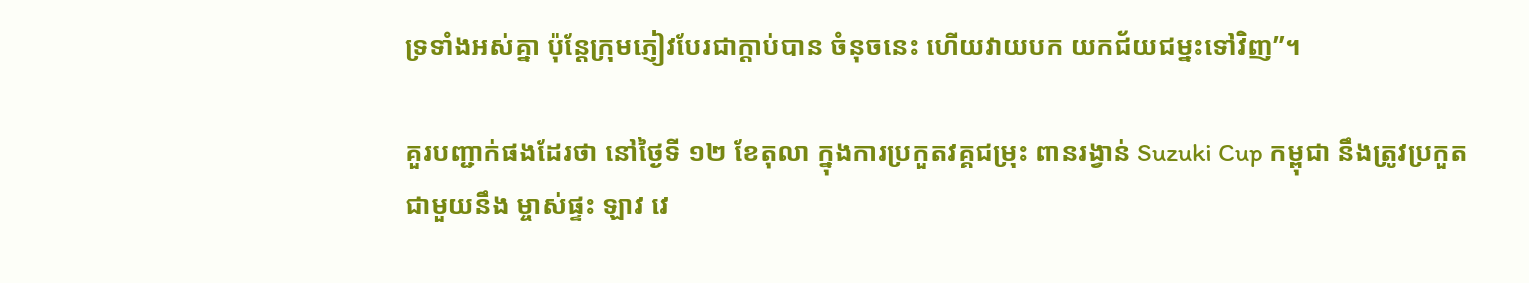ទ្រទាំងអស់គ្នា ប៉ុន្តែក្រុមភ្ញៀវបែរជាក្តាប់បាន ចំនុចនេះ ហើយវាយបក យកជ័យជម្នះទៅវិញ”។

គួរបញ្ជាក់ផងដែរថា នៅថ្ងៃទី ១២ ខែតុលា ក្នុងការប្រកួតវគ្គជម្រុះ ពានរង្វាន់ Suzuki Cup កម្ពុជា នឹងត្រូវប្រកួតជាមួយនឹង ម្ចាស់ផ្ទះ ឡាវ វេ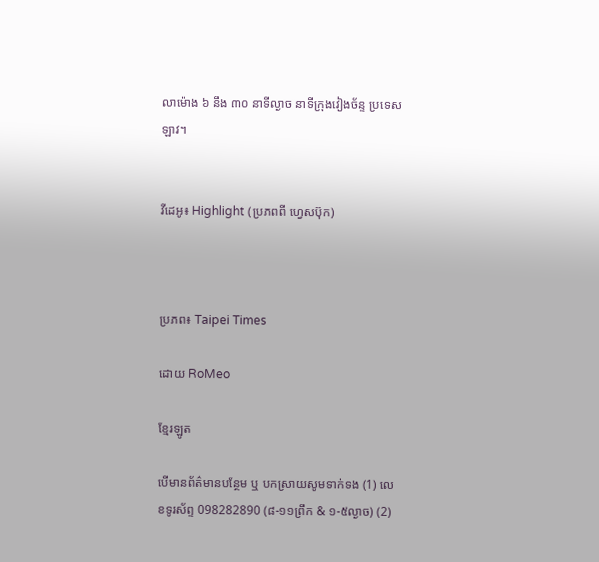លាម៉ោង ៦ នឹង ៣០ នាទីល្ងាច នាទីក្រុងវៀងច័ន្ទ ប្រទេសឡាវ។


វីដេអូ៖ Highlight (ប្រភពពី ហ្វេសប៊ុក)



ប្រភព៖ Taipei Times

ដោយ RoMeo

ខ្មែរឡូត

បើមានព័ត៌មានបន្ថែម ឬ បកស្រាយសូមទាក់ទង (1) លេខទូរស័ព្ទ 098282890 (៨-១១ព្រឹក & ១-៥ល្ងាច) (2)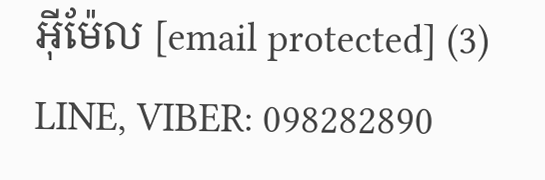អ៊ីម៉ែល [email protected] (3) LINE, VIBER: 098282890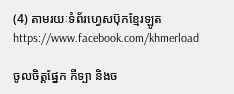(4) តាមរយៈទំព័រហ្វេសប៊ុកខ្មែរឡូត https://www.facebook.com/khmerload

ចូលចិត្តផ្នែក កីទ្បា និងច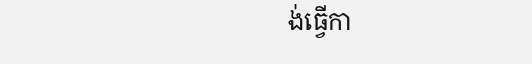ង់ធ្វើកា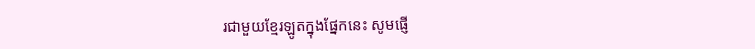រជាមួយខ្មែរឡូតក្នុងផ្នែកនេះ សូមផ្ញើ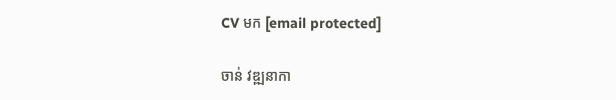CV មក [email protected]

ចាន់ វឌ្ឍនាកា